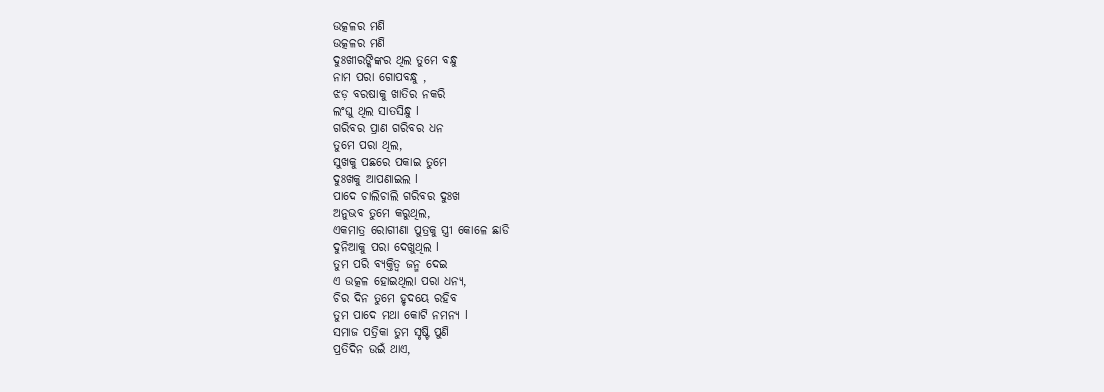ଉତ୍କଳର ମଣି
ଉତ୍କଳର ମଣି
ଦୁଃଖୀରଙ୍କିଙ୍କର ଥିଲ ତୁମେ ବନ୍ଧୁ
ନାମ ପରା ଗୋପବନ୍ଧୁ ,
ଝଡ଼ ବରଷାକୁ ଖାତିର ନକରି
ଲଂଘୁ ଥିଲ ସାତସିନ୍ଧୁ l
ଗରିବର ପ୍ରାଣ ଗରିବର ଧନ
ତୁମେ ପରା ଥିଲ,
ସୁଖକୁ ପଛରେ ପକାଇ ତୁମେ
ଦୁଃଖକୁ ଆପଣାଇଲ l
ପାଦେ ଚାଲିଚାଲି ଗରିବର ଦୁଃଖ
ଅନୁଭବ ତୁମେ କରୁଥିଲ,
ଏକମାତ୍ର ରୋଗୀଣା ପୁତ୍ରକୁ ସ୍ତ୍ରୀ କୋଳେ ଛାଡି
ଦୁନିଆକୁ ପରା ଦେଖୁଥିଲ l
ତୁମ ପରି ବ୍ୟକ୍ତିତ୍ୱ ଜନ୍ମ ଦେଇ
ଏ ଉତ୍କଳ ହୋଇଥିଲା ପରା ଧନ୍ୟ,
ଚିର ଦିନ ତୁମେ ହୃଦୟେ ରହିବ
ତୁମ ପାଦେ ମଥା କୋଟି ନମନ୍ୟ l
ସମାଜ ପତ୍ରିକା ତୁମ ସୃଷ୍ଟି ପୁଣି
ପ୍ରତିଦିନ ଉଇଁ ଥାଏ,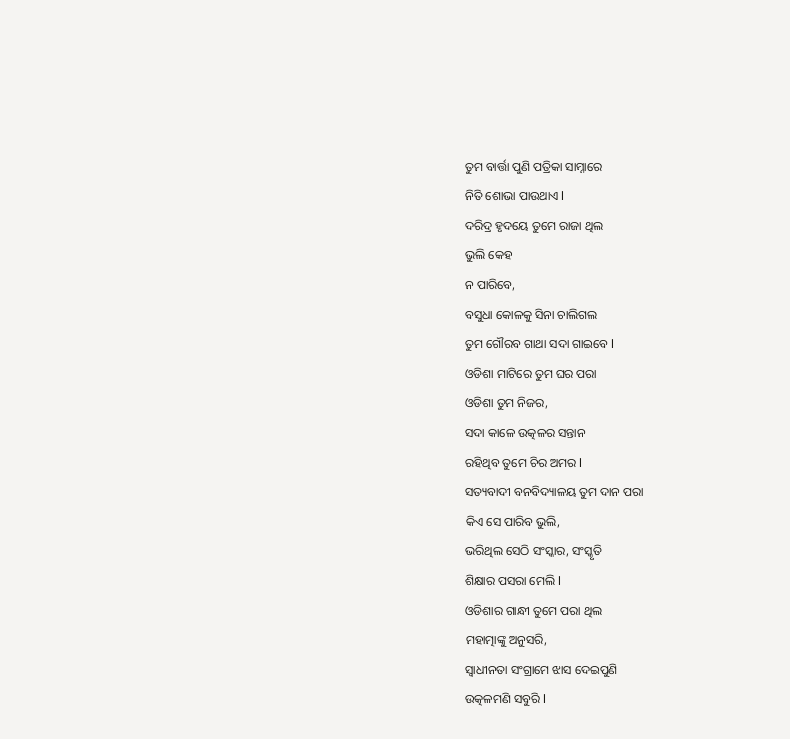ତୁମ ବାର୍ତ୍ତା ପୁଣି ପତ୍ରିକା ସାମ୍ନାରେ
ନିତି ଶୋଭା ପାଉଥାଏ l
ଦରିଦ୍ର ହୃଦୟେ ତୁମେ ରାଜା ଥିଲ
ଭୁଲି କେହ
ନ ପାରିବେ,
ବସୁଧା କୋଳକୁ ସିନା ଚାଲିଗଲ
ତୁମ ଗୌରବ ଗାଥା ସଦା ଗାଇବେ l
ଓଡିଶା ମାଟିରେ ତୁମ ଘର ପରା
ଓଡିଶା ତୁମ ନିଜର,
ସଦା କାଳେ ଉତ୍କଳର ସନ୍ତାନ
ରହିଥିବ ତୁମେ ଚିର ଅମର l
ସତ୍ୟବାଦୀ ବନବିଦ୍ୟାଳୟ ତୁମ ଦାନ ପରା
କିଏ ସେ ପାରିବ ଭୁଲି,
ଭରିଥିଲ ସେଠି ସଂସ୍କାର, ସଂସ୍କୃତି
ଶିକ୍ଷାର ପସରା ମେଲି l
ଓଡିଶାର ଗାନ୍ଧୀ ତୁମେ ପରା ଥିଲ
ମହାତ୍ମାଙ୍କୁ ଅନୁସରି,
ସ୍ୱାଧୀନତା ସଂଗ୍ରାମେ ଝାସ ଦେଇପୁଣି
ଉତ୍କଳମଣି ସବୁରି l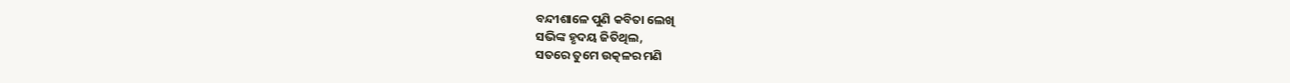ବନ୍ଦୀଶାଳେ ପୁଣି କବିତା ଲେଖି
ସଭିଙ୍କ ହୃଦୟ ଜିତିଥିଲ,
ସତରେ ତୁମେ ଉତ୍କଳର ମଣି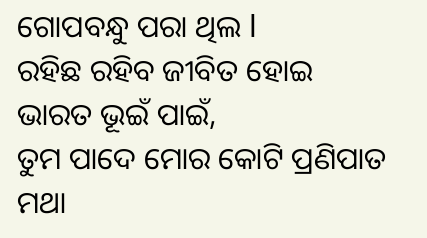ଗୋପବନ୍ଧୁ ପରା ଥିଲ l
ରହିଛ ରହିବ ଜୀବିତ ହୋଇ
ଭାରତ ଭୂଇଁ ପାଇଁ,
ତୁମ ପାଦେ ମୋର କୋଟି ପ୍ରଣିପାତ
ମଥା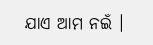ଯାଏ ଆମ ନଇଁ ।